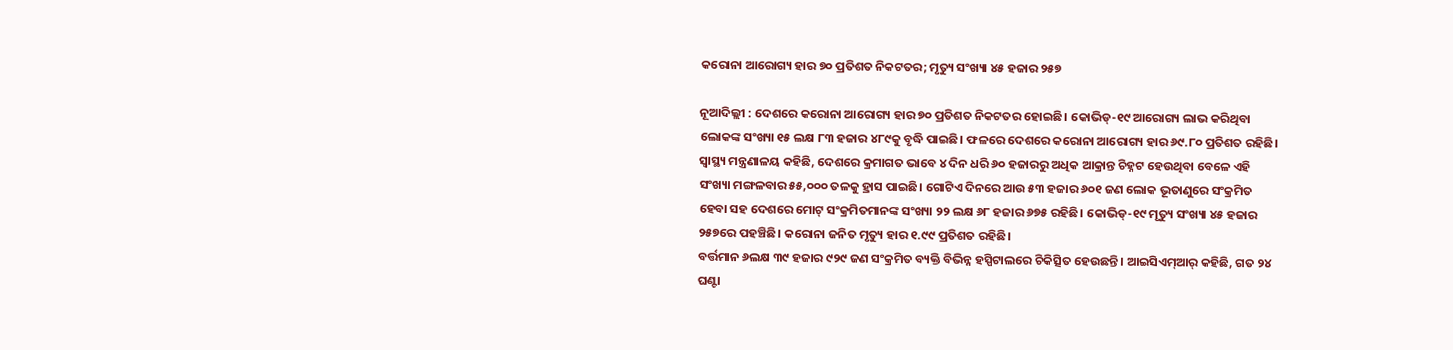କରୋନା ଆରୋଗ୍ୟ ହାର ୭୦ ପ୍ରତିଶତ ନିକଟତର; ମୃତ୍ୟୁ ସଂଖ୍ୟା ୪୫ ହଜାର ୨୫୭

ନୂଆଦିଲ୍ଲୀ : ଦେଶରେ କରୋନା ଆରୋଗ୍ୟ ହାର ୭୦ ପ୍ରତିଶତ ନିକଟତର ହୋଇଛି। କୋଭିଡ୍-୧୯ ଆରୋଗ୍ୟ ଲାଭ କରିଥିବା ଲୋକଙ୍କ ସଂଖ୍ୟା ୧୫ ଲକ୍ଷ ୮୩ ହଜାର ୪୮୯କୁ ବୃଦ୍ଧି ପାଇଛି। ଫଳରେ ଦେଶରେ କରୋନା ଆରୋଗ୍ୟ ହାର ୬୯.୮୦ ପ୍ରତିଶତ ରହିଛି। ସ୍ୱାସ୍ଥ୍ୟ ମନ୍ତ୍ରଣାଳୟ କହିଛି, ଦେଶରେ କ୍ରମାଗତ ଭାବେ ୪ ଦିନ ଧରି ୬୦ ହଜାରରୁ ଅଧିକ ଆକ୍ରାନ୍ତ ଚିହ୍ନଟ ହେଉଥିବା ବେଳେ ଏହି ସଂଖ୍ୟା ମଙ୍ଗଳବାର ୫୫,୦୦୦ ତଳକୁ ହ୍ରାସ ପାଇଛି। ଗୋଟିଏ ଦିନରେ ଆଉ ୫୩ ହଜାର ୬୦୧ ଜଣ ଲୋକ ଭୂତାଣୁରେ ସଂକ୍ରମିତ ହେବା ସହ ଦେଶରେ ମୋଟ୍ ସଂକ୍ରମିତମାନଙ୍କ ସଂଖ୍ୟା ୨୨ ଲକ୍ଷ ୬୮ ହଜାର ୬୭୫ ରହିଛି। କୋଭିଡ୍-୧୯ ମୃତ୍ୟୁ ସଂଖ୍ୟା ୪୫ ହଜାର ୨୫୭ରେ ପହଞ୍ଚିଛି। କରୋନା ଜନିତ ମୃତ୍ୟୁ ହାର ୧.୯୯ ପ୍ରତିଶତ ରହିଛି।
ବର୍ତ୍ତମାନ ୬ଲକ୍ଷ ୩୯ ହଜାର ୯୨୯ ଜଣ ସଂକ୍ରମିତ ବ୍ୟକ୍ତି ବିଭିନ୍ନ ହସ୍ପିଟାଲରେ ଚିକିତ୍ସିତ ହେଉଛନ୍ତି। ଆଇସିଏମ୍ଆର୍ କହିଛି, ଗତ ୨୪ ଘଣ୍ଟା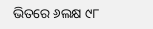ଭିତରେ ୬ଲକ୍ଷ ୯୮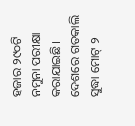ହଜାର ୨୯୦ଟି ନମୁନା ପରୀକ୍ଷା କରାଯାଇଛି। ଦେଶରେ ଗତକାଲି ସୁଦ୍ଧା ମୋଟ୍ ୨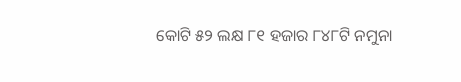କୋଟି ୫୨ ଲକ୍ଷ ୮୧ ହଜାର ୮୪୮ଟି ନମୁନା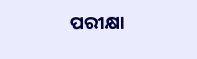ପରୀକ୍ଷା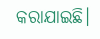କରାଯାଇଛି।